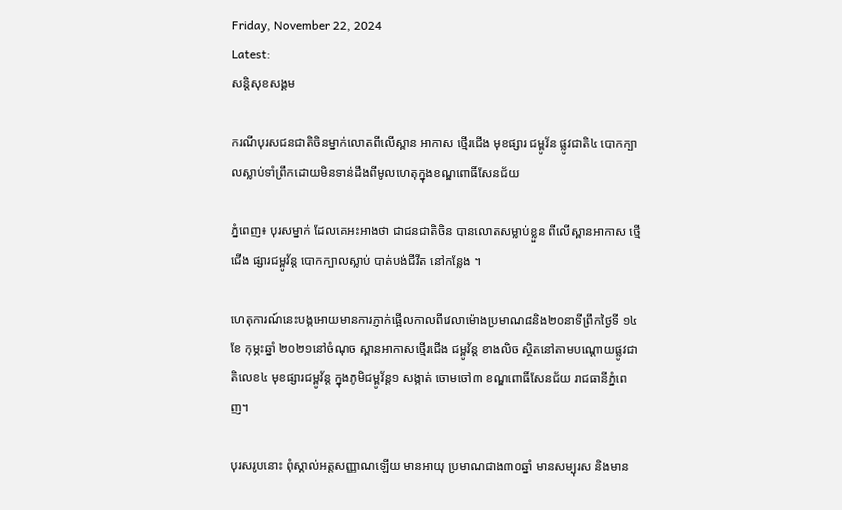Friday, November 22, 2024
Latest:
សន្តិសុខសង្គម

ករណីបុរសជនជាតិចិនម្នាក់លោតពីលើស្ពាន អាកាស ថ្មើរជើង មុខផ្សារ ជម្ពូវ័ន ផ្លូវជាតិ៤ បោកក្បាលស្លាប់ទាំព្រឹកដោយមិនទាន់ដឹងពីមូលហេតុក្នុងខណ្ឌពោធិ៍សែនជ័យ

ភ្នំពេញ៖ បុរសម្នាក់ ដែលគេអះអាងថា ជាជនជាតិចិន បានលោតសម្លាប់ខ្លួន ពីលើស្ពានអាកាស ថ្មើជើង ផ្សារជម្ពូវ័ន្ត បោកក្បាលស្លាប់ បាត់បង់ជីវីត នៅកន្លែង ។

ហេតុការណ៍នេះបង្កអោយមានការភ្ញាក់ផ្អើលកាលពីវេលាម៉ោងប្រមាណ៨និង២០នាទីព្រឹកថ្ងៃទី ១៤ ខែ កុម្ភះឆ្នាំ ២០២១នៅចំណុច ស្ពានអាកាសថ្មើរជើង ជម្ពូវ័ន្ត ខាងលិច ស្ថិតនៅតាមបណ្តោយផ្លូវជាតិលេខ៤ មុខផ្សារជម្ពូវ័ន្ត ក្នុងភូមិជម្ពូវ័ន្ត១ សង្កាត់ ចោមចៅ៣ ខណ្ឌពោធិ៍សែនជ័យ រាជធានីភ្នំពេញ។

បុរសរូបនោះ ពុំស្គាល់អត្តសញ្ញាណឡើយ មានអាយុ ប្រមាណជាង៣០ឆ្នាំ មានសម្បុរស និងមាន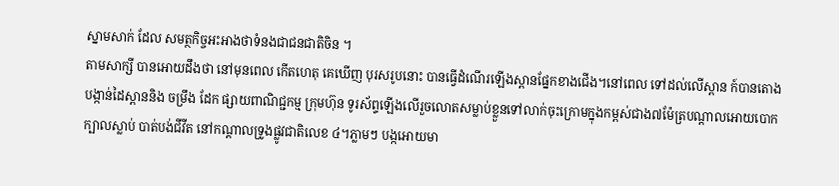ស្នាមសាក់ ដែល សមត្ថកិច្ចអះអាងថាទំនងជាជនជាតិចិន ។
តាមសាក្សី បានអោយដឹងថា នៅមុនពេល កើតហេតុ គេឃើញ បុរសរូបនោះ បានធ្វើដំណើរឡើងស្ពានផ្នែកខាងជើង។នៅពេល ទៅដល់លើស្ពាន ក៍បានតោងបង្កាន់ដៃស្ពាននិង ចម្រឹង ដែក ផ្សាយពាណិជ្ជកម្ម ក្រុមហ៊ុន ទូរស័ព្ទឡើងលើរួចលោតសម្លាប់ខ្លួនទៅលាក់ចុះក្រោមក្នុងកម្ពស់ជាង៧ម៉ែត្របណ្តាលអោយបោកក្បាលស្លាប់ បាត់បង់ជីវីត នៅកណ្តាលទ្រូងផ្លូវជាតិលេខ ៤។ភ្លាមៗ បង្កអោយមា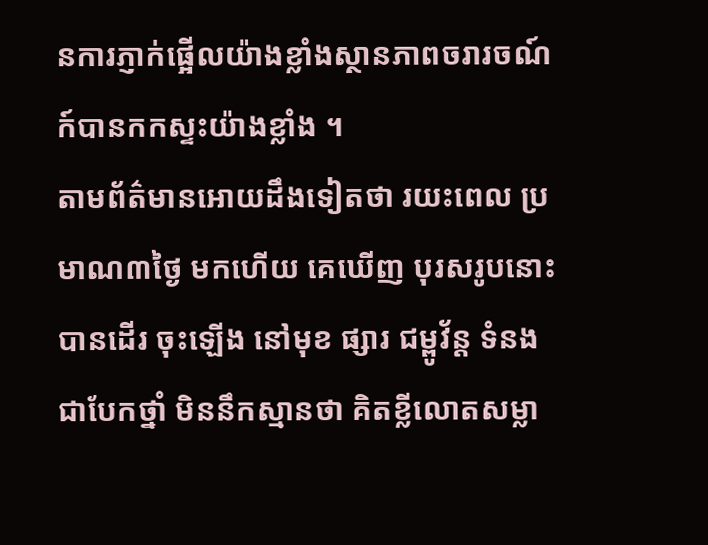នការភ្ញាក់ផ្អើលយ៉ាងខ្លាំងស្ថានភាពចរារចណ៍ ក៍បានកកស្ទះយ៉ាងខ្លាំង ។
តាមព័ត៌មានអោយដឹងទៀតថា រយះពេល ប្រមាណ៣ថ្ងៃ មកហើយ គេឃើញ បុរសរូបនោះ បានដើរ ចុះឡើង នៅមុខ ផ្សារ ជម្ពូវ័ន្ត ទំនងជាបែកថ្នាំ មិននឹកស្មានថា គិតខ្លីលោតសម្លា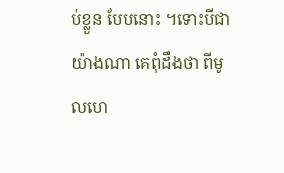ប់ខ្លួន បែបនោះ ។ទោះបីជាយ៉ាងណា គេពុំដឹងថា ពីមូលហេ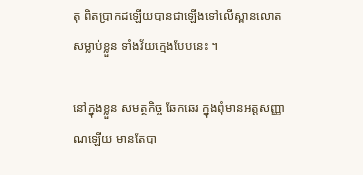តុ ពិតប្រាកដឡើយបានជាឡើងទៅលើស្ពានលោតសម្លាប់ខ្លួន ទាំងវ័យក្មេងបែបនេះ ។

នៅក្នុងខ្លួន សមត្ថកិច្ច ឆែកឆេរ ក្នុងពុំមានអត្តសញ្ញាណឡើយ មានតែបា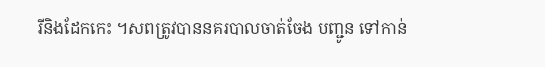រីនិងដែកកេះ ។សពត្រូវបាននគរបាលចាត់ចែង បញ្ជូន ទៅកាន់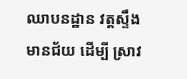ឈាបនដ្ឋាន វត្តស្ទឹងមានជ័យ ដើម្បី ស្រាវ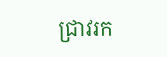ជ្រាវរក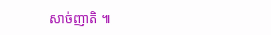សាច់ញាតិ ៕